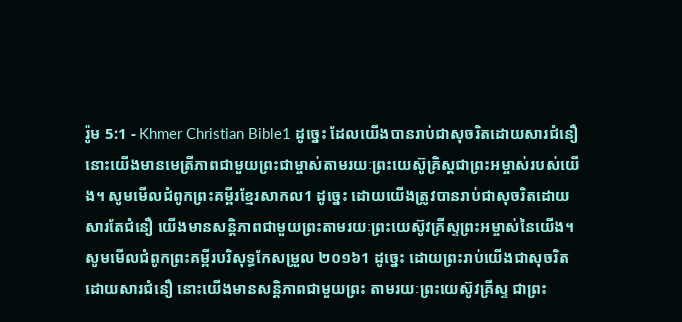រ៉ូម 5:1 - Khmer Christian Bible1 ដូច្នេះ ដែលយើងបានរាប់ជាសុចរិតដោយសារជំនឿ នោះយើងមានមេត្រីភាពជាមួយព្រះជាម្ចាស់តាមរយៈព្រះយេស៊ូគ្រិស្ដជាព្រះអម្ចាស់របស់យើង។ សូមមើលជំពូកព្រះគម្ពីរខ្មែរសាកល1 ដូច្នេះ ដោយយើងត្រូវបានរាប់ជាសុចរិតដោយសារតែជំនឿ យើងមានសន្តិភាពជាមួយព្រះតាមរយៈព្រះយេស៊ូវគ្រីស្ទព្រះអម្ចាស់នៃយើង។ សូមមើលជំពូកព្រះគម្ពីរបរិសុទ្ធកែសម្រួល ២០១៦1 ដូច្នេះ ដោយព្រះរាប់យើងជាសុចរិត ដោយសារជំនឿ នោះយើងមានសន្ដិភាពជាមួយព្រះ តាមរយៈព្រះយេស៊ូវគ្រីស្ទ ជាព្រះ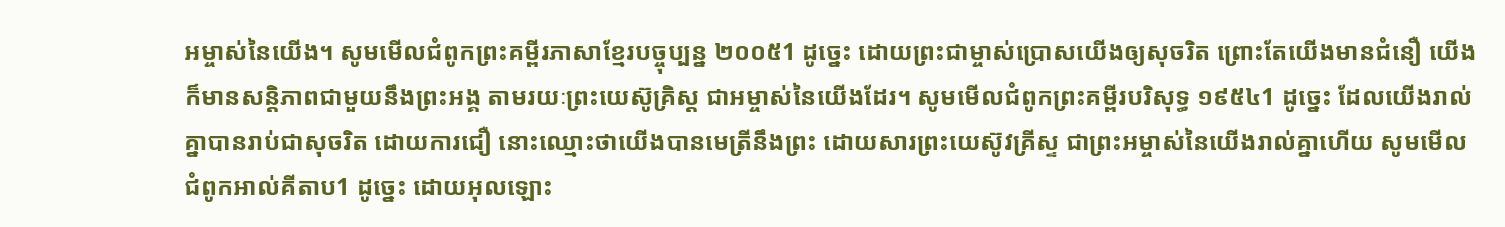អម្ចាស់នៃយើង។ សូមមើលជំពូកព្រះគម្ពីរភាសាខ្មែរបច្ចុប្បន្ន ២០០៥1 ដូច្នេះ ដោយព្រះជាម្ចាស់ប្រោសយើងឲ្យសុចរិត ព្រោះតែយើងមានជំនឿ យើងក៏មានសន្តិភាពជាមួយនឹងព្រះអង្គ តាមរយៈព្រះយេស៊ូគ្រិស្ត ជាអម្ចាស់នៃយើងដែរ។ សូមមើលជំពូកព្រះគម្ពីរបរិសុទ្ធ ១៩៥៤1 ដូច្នេះ ដែលយើងរាល់គ្នាបានរាប់ជាសុចរិត ដោយការជឿ នោះឈ្មោះថាយើងបានមេត្រីនឹងព្រះ ដោយសារព្រះយេស៊ូវគ្រីស្ទ ជាព្រះអម្ចាស់នៃយើងរាល់គ្នាហើយ សូមមើលជំពូកអាល់គីតាប1 ដូច្នេះ ដោយអុលឡោះ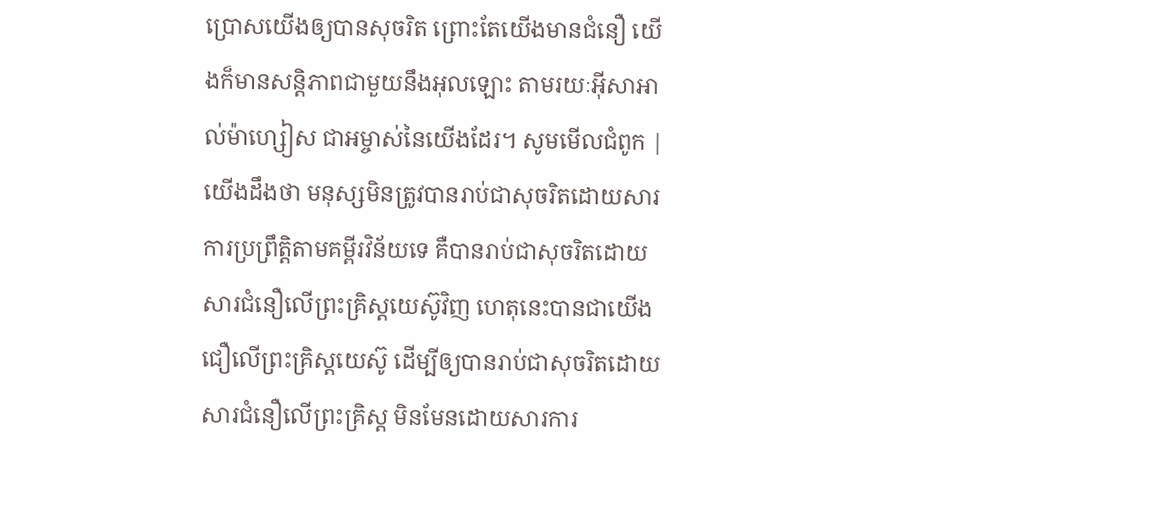ប្រោសយើងឲ្យបានសុចរិត ព្រោះតែយើងមានជំនឿ យើងក៏មានសន្ដិភាពជាមួយនឹងអុលឡោះ តាមរយៈអ៊ីសាអាល់ម៉ាហ្សៀស ជាអម្ចាស់នៃយើងដែរ។ សូមមើលជំពូក |
យើងដឹងថា មនុស្សមិនត្រូវបានរាប់ជាសុចរិតដោយសារការប្រព្រឹត្តិតាមគម្ពីរវិន័យទេ គឺបានរាប់ជាសុចរិតដោយសារជំនឿលើព្រះគ្រិស្ដយេស៊ូវិញ ហេតុនេះបានជាយើងជឿលើព្រះគ្រិស្ដយេស៊ូ ដើម្បីឲ្យបានរាប់ជាសុចរិតដោយសារជំនឿលើព្រះគ្រិស្ដ មិនមែនដោយសារការ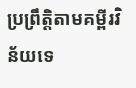ប្រព្រឹត្តិតាមគម្ពីរវិន័យទេ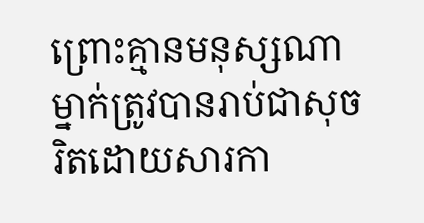ព្រោះគ្មានមនុស្សណាម្នាក់ត្រូវបានរាប់ជាសុចរិតដោយសារកា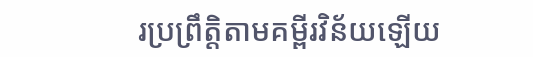រប្រព្រឹត្តិតាមគម្ពីរវិន័យឡើយ